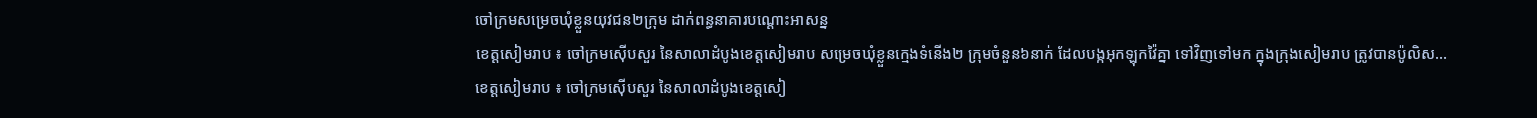ចៅក្រមសម្រេចឃុំខ្លួនយុវជន២ក្រុម ដាក់ពន្ធនាគារបណ្តោះអាសន្ន
ខេត្តសៀមរាប ៖ ចៅក្រមស៊ើបសួរ នៃសាលាដំបូងខេត្តសៀមរាប សម្រេចឃុំខ្លួនក្មេងទំនើង២ ក្រុមចំនួន៦នាក់ ដែលបង្កអុកឡុកវ៉ៃគ្នា ទៅវិញទៅមក ក្នុងក្រុងសៀមរាប ត្រូវបានប៉ូលិស…
ខេត្តសៀមរាប ៖ ចៅក្រមស៊ើបសួរ នៃសាលាដំបូងខេត្តសៀ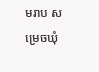មរាប សម្រេចឃុំ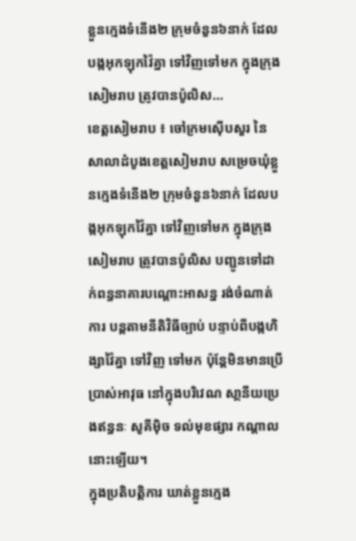ខ្លួនក្មេងទំនើង២ ក្រុមចំនួន៦នាក់ ដែលបង្កអុកឡុកវ៉ៃគ្នា ទៅវិញទៅមក ក្នុងក្រុងសៀមរាប ត្រូវបានប៉ូលិស…
ខេត្តសៀមរាប ៖ ចៅក្រមស៊ើបសួរ នៃសាលាដំបូងខេត្តសៀមរាប សម្រេចឃុំខ្លួនក្មេងទំនើង២ ក្រុមចំនួន៦នាក់ ដែលបង្កអុកឡុកវ៉ៃគ្នា ទៅវិញទៅមក ក្នុងក្រុងសៀមរាប ត្រូវបានប៉ូលិស បញ្ជូនទៅដាក់ពន្ធនាគារបណ្តោះអាសន្ន រង់ចំណាត់ការ បន្តតាមនីតិវិធីច្បាប់ បន្ទាប់ពីបង្កហិង្សាវ៉ៃគ្នា ទៅវិញ ទៅមក ប៉ុន្តែមិនមានប្រើប្រាស់អាវុធ នៅក្នុងបរិវេណ សា្ថនីយប្រេងឥន្ធនៈ សូគីម៉ិច ទល់មុខផ្សារ កណ្ដាល នោះឡើយ។
ក្នុងប្រតិបត្តិការ ឃាត់ខ្លួនក្មេង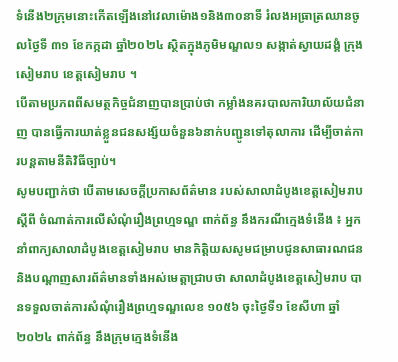ទំនើង២ក្រុមនោះកើតឡើងនៅវេលាម៉ោង១និង៣០នាទី រំលងអធ្រាត្រឈានចូលថ្ងៃទី ៣១ ខែកក្កដា ឆ្នាំ២០២៤ ស្ថិតក្នុងភូមិមណ្ឌល១ សង្កាត់ស្វាយដង្គំ ក្រុងសៀមរាប ខេត្តសៀមរាប ។
បើតាមប្រភពពីសមត្ថកិច្ចជំនាញបានប្រាប់ថា កម្លាំងនគរបាលការិយាល័យជំនាញ បានធ្វើការឃាត់ខ្លួនជនសង្ស័យចំនួន៦នាក់បញ្ជូនទៅតុលាការ ដើម្បីចាត់ការបន្តតាមនីតិវិធីច្បាប់។
សូមបញ្ជាក់ថា បើតាមសេចក្តីប្រកាសព័ត៌មាន របស់សាលាដំបូងខេត្តសៀមរាប ស្តីពី ចំណាត់ការលើសំណុំរឿងព្រហ្មទណ្ឌ ពាក់ព័ន្ធ នឹងករណីក្មេងទំនើង ៖ អ្នកនាំពាក្យសាលាដំបូងខេត្តសៀមរាប មានកិត្តិយសសូមជម្រាបជូនសាធារណជន និងបណ្តាញសារព័ត៌មានទាំងអស់មេត្តាជ្រាបថា សាលាដំបូងខេត្តសៀមរាប បានទទួលចាត់ការសំណុំរឿងព្រហ្មទណ្ឌលេខ ១០៥៦ ចុះថ្ងៃទី១ ខែសីហា ឆ្នាំ២០២៤ ពាក់ព័ន្ធ នឹងក្រុមក្មេងទំនើង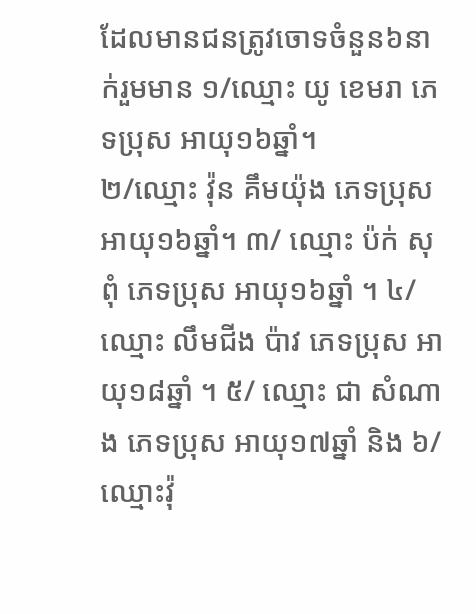ដែលមានជនត្រូវចោទចំនួន៦នាក់រួមមាន ១/ឈ្មោះ យូ ខេមរា ភេទប្រុស អាយុ១៦ឆ្នាំ។
២/ឈ្មោះ វ៉ុន គឹមយ៉ុង ភេទប្រុស អាយុ១៦ឆ្នាំ។ ៣/ ឈ្មោះ ប៉ក់ សុពុំ ភេទប្រុស អាយុ១៦ឆ្នាំ ។ ៤/ ឈ្មោះ លឹមជីង ប៉ាវ ភេទប្រុស អាយុ១៨ឆ្នាំ ។ ៥/ ឈ្មោះ ជា សំណាង ភេទប្រុស អាយុ១៧ឆ្នាំ និង ៦/ ឈ្មោះវ៉ុ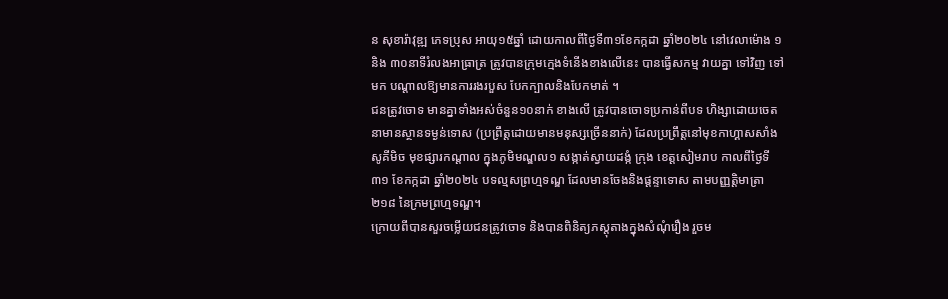ន សុខារ៉ាវុឌ្ឍ ភេទប្រុស អាយុ១៥ឆ្នាំ ដោយកាលពីថ្ងៃទី៣១ខែកក្កដា ឆ្នាំ២០២៤ នៅវេលាម៉ោង ១ និង ៣០នាទីរំលងអាធ្រាត្រ ត្រូវបានក្រុមក្មេងទំនើងខាងលើនេះ បានធ្វើសកម្ម វាយគ្នា ទៅវិញ ទៅមក បណ្តាលឱ្យមានការរងរបួស បែកក្បាលនិងបែកមាត់ ។
ជនត្រូវចោទ មានគ្នាទាំងអស់ចំនួន១០នាក់ ខាងលើ ត្រូវបានចោទប្រកាន់ពីបទ ហិង្សាដោយចេតនាមានស្ថានទម្ងន់ទោស (ប្រព្រឹត្តដោយមានមនុស្សច្រើននាក់) ដែលប្រព្រឹត្តនៅមុខកាហ្គាសសាំង សូគីមិច មុខផ្សារកណ្តាល ក្នុងភូមិមណ្ឌល១ សង្កាត់ស្វាយដង្កំ ក្រុង ខេត្តសៀមរាប កាលពីថ្ងៃទី៣១ ខែកក្កដា ឆ្នាំ២០២៤ បទល្មសព្រហ្មទណ្ឌ ដែលមានចែងនិងផ្តន្ទាទោស តាមបញ្ញត្តិមាត្រា ២១៨ នៃក្រមព្រហ្មទណ្ឌ។
ក្រោយពីបានសួរចម្លើយជនត្រូវចោទ និងបានពិនិត្យភស្តុតាងក្នុងសំណុំរឿង រួចម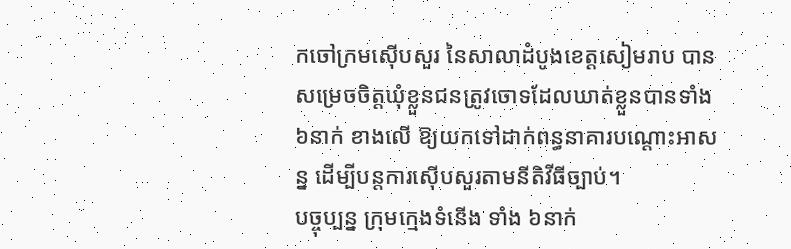កចៅក្រមស៊ើបសួរ នៃសាលាដំបូងខេត្តសៀមរាប បានសម្រេចចិត្តឃុំខ្លួនជនត្រូវចោទដែលឃាត់ខ្លួនបានទាំង៦នាក់ ខាងលើ ឱ្យយកទៅដាក់ពន្ធនាគារបណ្តោះអាសន្ន ដើម្បីបន្តការស៊ើបសួរតាមនីតិវីធីច្បាប់។
បច្ចុប្បន្ន ក្រុមក្មេងទំនើង ទាំង ៦នាក់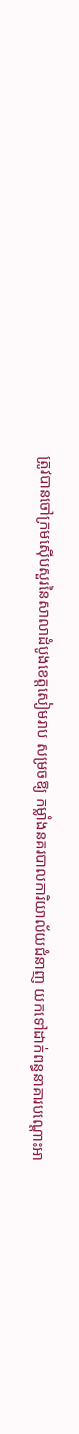ត្រូវបានចៅក្រមស៊ើបសួរនៃសាលាដំបូងខេត្តសៀមរាប សម្រចឱ្យ កម្លាំងនគរបាលការិយាល័យជំនាញ យកទៅដាក់ពន្ធនាគារបណ្តោះអា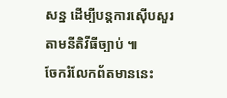សន្ន ដើម្បីបន្តការស៊ើបសួរតាមនីតិវីធីច្បាប់ ៕
ចែករំលែកព័តមាននេះ